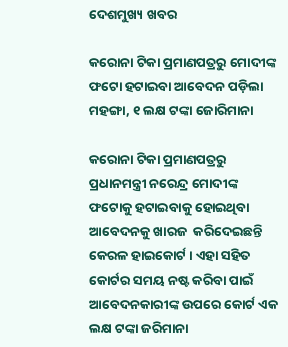ଦେଶମୁଖ୍ୟ ଖବର

କରୋନା ଟିକା ପ୍ରମାଣପତ୍ରରୁ ମୋଦୀଙ୍କ ଫଟୋ ହଟାଇବା ଆବେଦନ ପଡ଼ିଲା ମହଙ୍ଗା, ୧ ଲକ୍ଷ ଟଙ୍କା ଜୋରିମାନା

କରୋନା ଟିକା ପ୍ରମାଣପତ୍ରରୁ ପ୍ରଧାନମନ୍ତ୍ରୀ ନରେନ୍ଦ୍ର ମୋଦୀଙ୍କ ଫଟୋକୁ ହଟାଇବାକୁ ହୋଇଥିବା ଆବେଦନକୁ ଖାରଜ  କରିଦେଇଛନ୍ତି କେରଳ ହାଇକୋର୍ଟ । ଏହା ସହିତ କୋର୍ଟର ସମୟ ନଷ୍ଟ କରିବା ପାଇଁ ଆବେଦନକାରୀଙ୍କ ଉପରେ କୋର୍ଟ ଏକ ଲକ୍ଷ ଟଙ୍କା ଜରିମାନା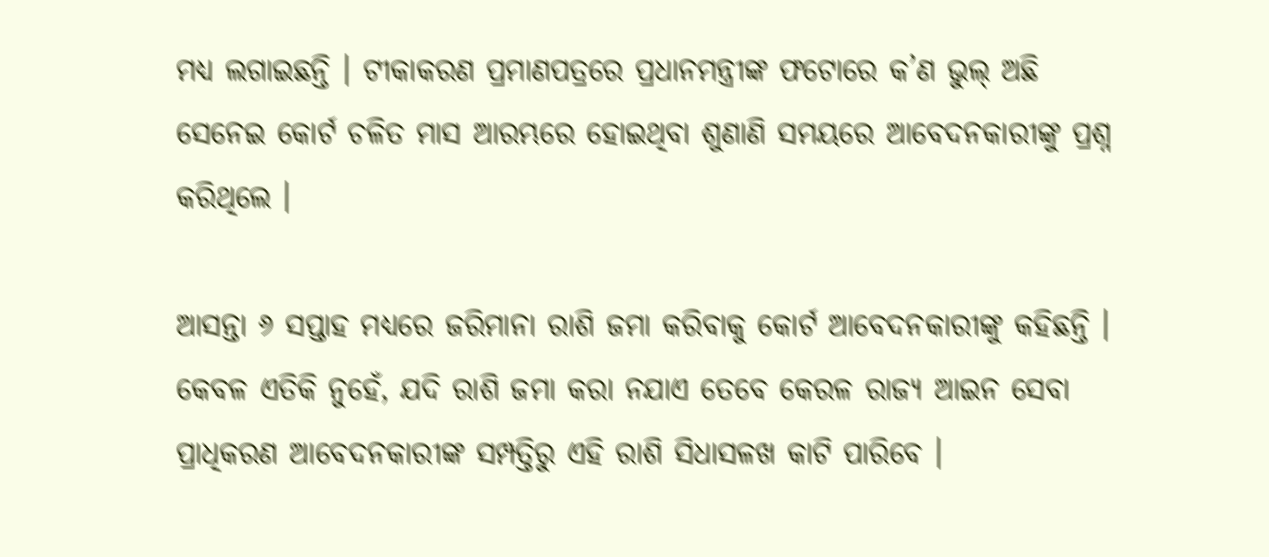ମଧ୍ୟ ଲଗାଇଛନ୍ତି । ଟୀକାକରଣ ପ୍ରମାଣପତ୍ରରେ ପ୍ରଧାନମନ୍ତ୍ରୀଙ୍କ ଫଟୋରେ କ’ଣ ଭୁଲ୍ ଅଛି ସେନେଇ କୋର୍ଟ ଚଳିତ ମାସ ଆରମ୍ଭରେ ହୋଇଥିବା ଶୁଣାଣି ସମୟରେ ଆବେଦନକାରୀଙ୍କୁ ପ୍ରଶ୍ନ କରିଥିଲେ ।

ଆସନ୍ତା ୬ ସପ୍ତାହ ମଧ୍ୟରେ ଜରିମାନା ରାଶି ଜମା କରିବାକୁ କୋର୍ଟ ଆବେଦନକାରୀଙ୍କୁ କହିଛନ୍ତି । କେବଳ ଏତିକି ନୁହେଁ, ଯଦି ରାଶି ଜମା କରା ନଯାଏ ତେବେ କେରଳ ରାଜ୍ୟ ଆଇନ ସେବା ପ୍ରାଧିକରଣ ଆବେଦନକାରୀଙ୍କ ସମ୍ପତ୍ତିରୁ ଏହି ରାଶି ସିଧାସଳଖ କାଟି ପାରିବେ ।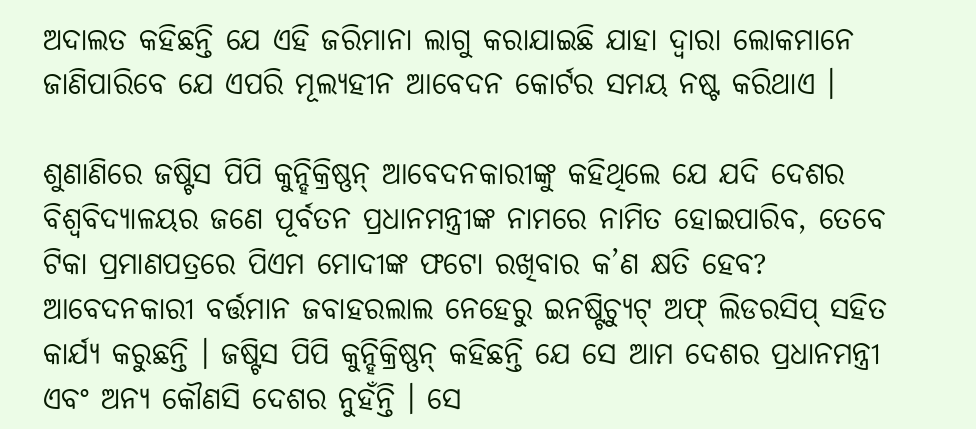ଅଦାଲତ କହିଛନ୍ତି ଯେ ଏହି ଜରିମାନା ଲାଗୁ କରାଯାଇଛି ଯାହା ଦ୍ୱାରା ଲୋକମାନେ ଜାଣିପାରିବେ ଯେ ଏପରି ମୂଲ୍ୟହୀନ ଆବେଦନ କୋର୍ଟର ସମୟ ନଷ୍ଟ କରିଥାଏ ।

ଶୁଣାଣିରେ ଜଷ୍ଟିସ ପିପି କୁନ୍ହିକ୍ରିଷ୍ଣନ୍ ଆବେଦନକାରୀଙ୍କୁ କହିଥିଲେ ଯେ ଯଦି ଦେଶର ବିଶ୍ୱବିଦ୍ୟାଳୟର ଜଣେ ପୂର୍ବତନ ପ୍ରଧାନମନ୍ତ୍ରୀଙ୍କ ନାମରେ ନାମିତ ହୋଇପାରିବ, ତେବେ ଟିକା ପ୍ରମାଣପତ୍ରରେ ପିଏମ ମୋଦୀଙ୍କ ଫଟୋ ରଖିବାର କ’ଣ କ୍ଷତି ହେବ? ଆବେଦନକାରୀ ବର୍ତ୍ତମାନ ଜବାହରଲାଲ ନେହେରୁ ଇନଷ୍ଟିଚ୍ୟୁଟ୍ ଅଫ୍ ଲିଡରସିପ୍ ସହିତ କାର୍ଯ୍ୟ କରୁଛନ୍ତି । ଜଷ୍ଟିସ ପିପି କୁନ୍ହିକ୍ରିଷ୍ଣନ୍ କହିଛନ୍ତି ଯେ ସେ ଆମ ଦେଶର ପ୍ରଧାନମନ୍ତ୍ରୀ ଏବଂ ଅନ୍ୟ କୌଣସି ଦେଶର ନୁହଁନ୍ତି । ସେ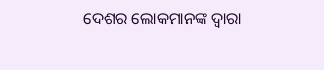ଦେଶର ଲୋକମାନଙ୍କ ଦ୍ୱାରା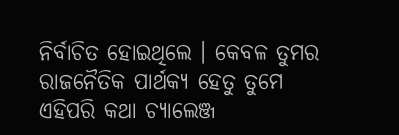ନିର୍ବାଚିତ ହୋଇଥିଲେ । କେବଳ ତୁମର ରାଜନୈତିକ ପାର୍ଥକ୍ୟ ହେତୁ ତୁମେ ଏହିପରି କଥା ଚ୍ୟାଲେଞ୍ଜ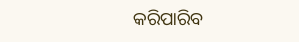କରିପାରିବ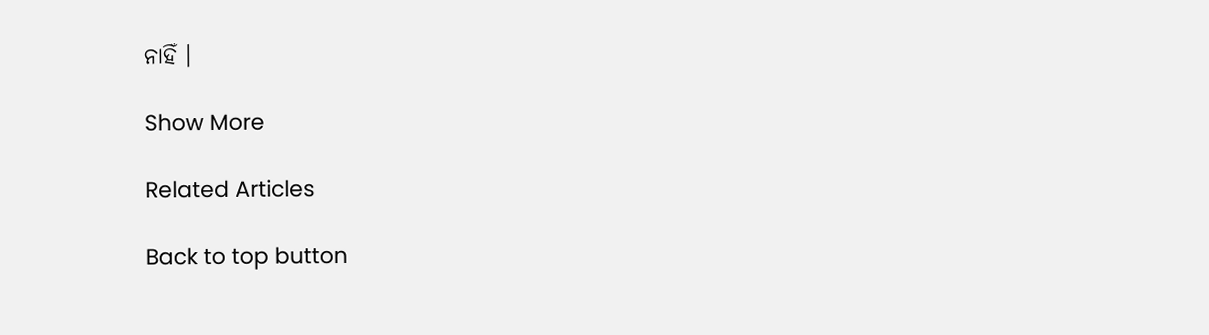ନାହିଁ ।

Show More

Related Articles

Back to top button